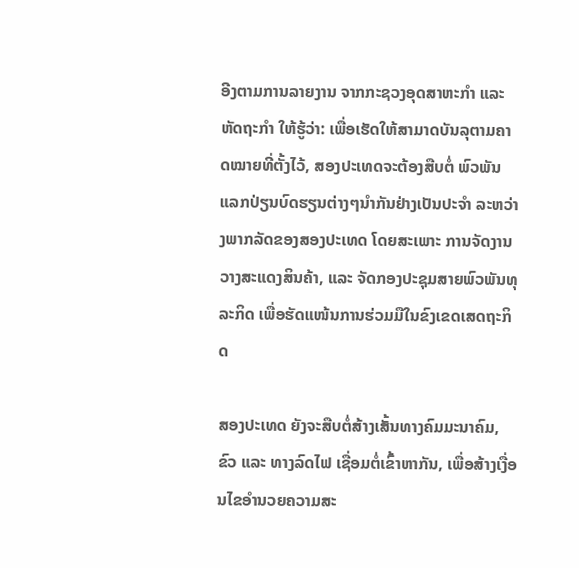ອີງຕາມການລາຍງານ ຈາກກະຊວງອຸດສາຫະກຳ ແລະ ຫັດຖະກຳ ໃຫ້ຮູ້ວ່າ: ເພື່ອເຮັດໃຫ້ສາມາດບັນລຸຕາມຄາດໝາຍທີ່ຕັ້ງໄວ້, ສອງປະເທດຈະຕ້ອງສືບຕໍ່ ພົວພັນແລກປ່ຽນບົດຮຽນຕ່າງໆນຳກັນຢ່າງເປັນປະຈໍາ ລະຫວ່າງພາກລັດຂອງສອງປະເທດ ໂດຍສະເພາະ ການຈັດງານວາງສະແດງສິນຄ້າ, ແລະ ຈັດກອງປະຊຸມສາຍພົວພັນທຸລະກິດ ເພື່ອຮັດແໜ້ນການຮ່ວມມືໃນຂົງເຂດເສດຖະກິດ

ສອງປະເທດ ຍັງຈະສືບຕໍ່ສ້າງເສັ້ນທາງຄົມມະນາຄົມ, ຂົວ ແລະ ທາງລົດໄຟ ເຊື່ອມຕໍ່ເຂົ້າຫາກັນ, ເພື່ອສ້າງເງື່ອນໄຂອຳນວຍຄວາມສະ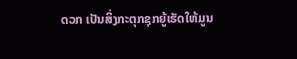ດວກ ເປັນສິ່ງກະຕຸກຊຸກຍູ້ເຮັດໃຫ້ມູນ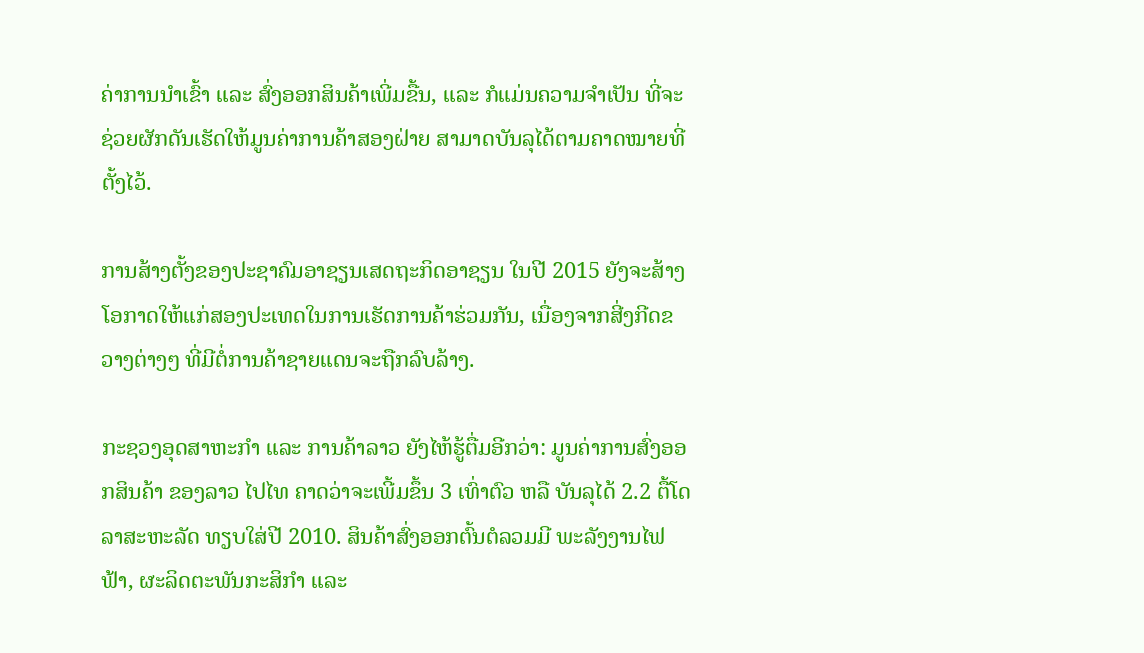ຄ່າການນຳເຂົ້າ ແລະ ສົ່ງອອກສິນຄ້າເພີ່ມຂື້ນ, ແລະ ກໍແມ່ນຄວາມຈຳເປັນ ທີ່ຈະຊ່ວຍຜັກດັນເຮັດໃຫ້ມູນຄ່າການຄ້າສອງຝ່າຍ ສາມາດບັນລຸໄດ້ຕາມຄາດໝາຍທີ່ຕັ້ງໄວ້.

ການສ້າງຕັ້ງຂອງປະຊາຄົມອາຊຽນເສດຖະກິດອາຊຽນ ໃນປີ 2015 ຍັງຈະສ້າງໂອກາດໃຫ້ແກ່ສອງປະເທດໃນການເຮັດການຄ້າຮ່ວມກັນ, ເນື່ອງຈາກສີ່ງກີດຂວາງຕ່າງໆ ທີ່ມີຕໍ່ການຄ້າຊາຍແດນຈະຖືກລົບລ້າງ.

ກະຊວງອຸດສາຫະກຳ ແລະ ການຄ້າລາວ ຍັງໄຫ້ຮູ້ຕື່ມອີກວ່າ: ມູນຄ່າການສົ່ງອອກສິນຄ້າ ຂອງລາວ ໄປໄທ ຄາດວ່າຈະເພີ້ມຂຶ້ນ 3 ເທົ່າຕົວ ຫລື ບັນລຸໄດ້ 2.2 ຕື້ໂດລາສະຫະລັດ ທຽບໃສ່ປີ 2010. ສິນຄ້າສົ່ງອອກຕົ້ນຕໍລວມມີ ພະລັງງານໄຟຟ້າ, ຜະລິດຕະພັນກະສິກຳ ແລະ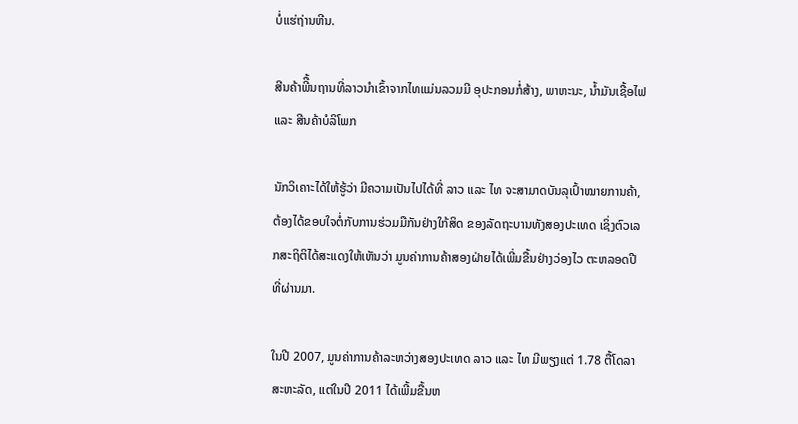ບໍ່ແຮ່ຖ່ານຫີນ.

ສີນຄ້າພີື້ນຖານທີ່ລາວນຳເຂົ້າຈາກໄທແມ່ນລວມມີ ອຸປະກອນກໍ່ສ້າງ, ພາຫະນະ, ນໍ້າມັນເຊື້ອໄຟ ແລະ ສີນຄ້າບໍລິໂພກ

ນັກວິເຄາະໄດ້ໃຫ້ຮູ້ວ່າ ມີຄວາມເປັນໄປໄດ້ທີ່ ລາວ ແລະ ໄທ ຈະສາມາດບັນລຸເປົ້າໝາຍການຄ້າ, ຕ້ອງໄດ້ຂອບໃຈຕໍ່ກັບການຮ່ວມມືກັນຢ່າງໃກ້ສິດ ຂອງລັດຖະບານທັງສອງປະເທດ ເຊິ່ງຕົວເລກສະຖິຕິໄດ້ສະແດງໃຫ້ເຫັນວ່າ ມູນຄ່າການຄ້າສອງຝ່າຍໄດ້ເພີ່ມຂື້ນຢ່າງວ່ອງໄວ ຕະຫລອດປີທີ່ຜ່ານມາ.

ໃນປີ 2007, ມູນຄ່າການຄ້າລະຫວ່າງສອງປະເທດ ລາວ ແລະ ໄທ ມີພຽງແຕ່ 1.78 ຕື້ໂດລາສະຫະລັດ, ແຕ່ໃນປີ 2011 ໄດ້ເພີ້ມຂື້ນຫ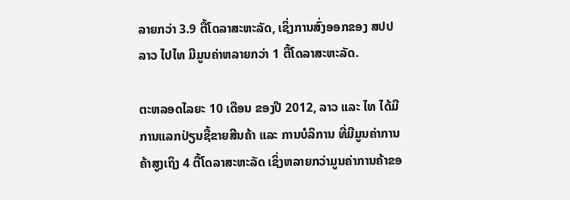ລາຍກວ່າ 3.9 ຕື້ໂດລາສະຫະລັດ, ເຊິ່ງການສົ່ງອອກຂອງ ສປປ ລາວ ໄປໄທ ມີມູນຄ່າຫລາຍກວ່າ 1 ຕື້ໂດລາສະຫະລັດ.

ຕະຫລອດໄລຍະ 10 ເດືອນ ຂອງປີ 2012, ລາວ ແລະ ໄທ ໄດ້ມີການແລກປ່ຽນຊື້ຂາຍສີນຄ້າ ແລະ ການບໍລິການ ທີ່ມີມູນຄ່າການຄ້າສູງເຖິງ 4 ຕື້ໂດລາສະຫະລັດ ເຊິ່ງຫລາຍກວ່າມູນຄ່າການຄ້າຂອ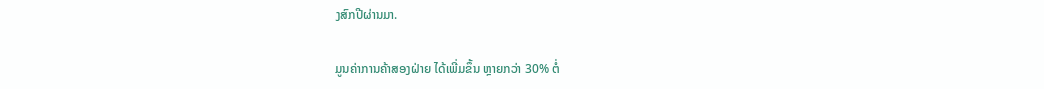ງສົກປີຜ່ານມາ.

ມູນຄ່າການຄ້າສອງຝ່າຍ ໄດ້ເພີ່ມຂຶ້ນ ຫຼາຍກວ່າ 30% ຕໍ່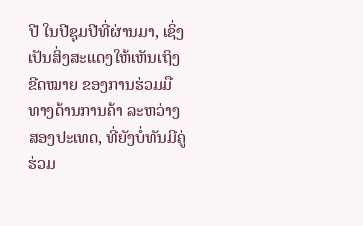ປີ ໃນປີຊຸມປີທີ່ຜ່ານມາ, ເຊິ່ງເປັນສິ່ງສະແດງໃຫ້ເຫັນເຖິງຂີດໝາຍ ຂອງການຮ່ວມມືທາງດ້ານການຄ້າ ລະຫວ່າງສອງປະເທດ, ທີ່ຍັງບໍ່ທັນມີຄູ່ຮ່ວມ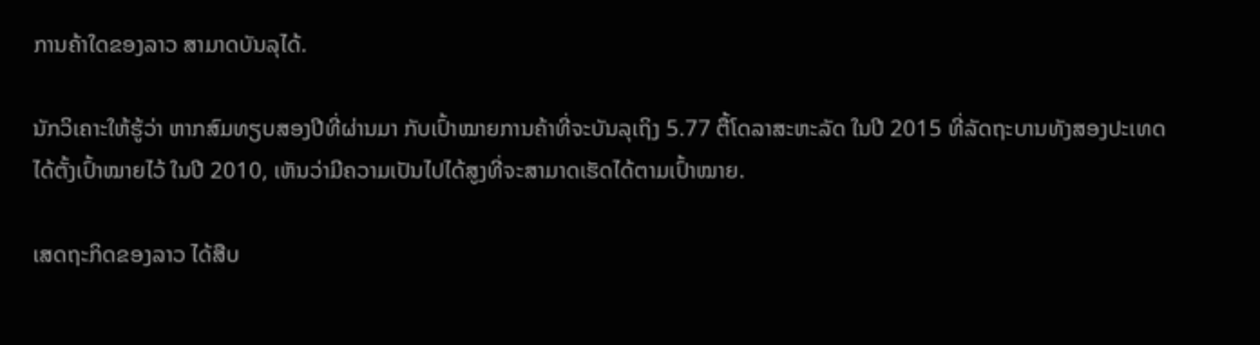ການຄ້າໃດຂອງລາວ ສາມາດບັນລຸໄດ້.

ນັກວິເຄາະໃຫ້ຮູ້ວ່າ ຫາກສົມທຽບສອງປີທີ່ຜ່ານມາ ກັບເປົ້າໝາຍການຄ້າທີ່ຈະບັນລຸເຖິງ 5.77 ຕື້ໂດລາສະຫະລັດ ໃນປີ 2015 ທີ່ລັດຖະບານທັງສອງປະເທດໄດ້ຕັ້ງເປົ້າໝາຍໄວ້ ໃນປີ 2010, ເຫັນວ່າມີຄວາມເປັນໄປໄດ້ສູງທີ່ຈະສາມາດເຮັດໄດ້ຕາມເປົ້າໝາຍ.

ເສດຖະກິດຂອງລາວ ໄດ້ສືບ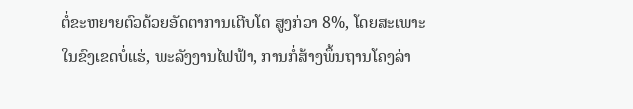ຕໍ່ຂະຫຍາຍຕົວດ້ວຍອັດຕາການເຕີບໂຕ ສູງກ່ວາ 8%, ໂດຍສະເພາະໃນຂົງເຂດບໍ່ແຮ່, ພະລັງງານໄຟຟ້າ, ການກໍ່ສ້າງພຶ້ນຖານໂຄງລ່າ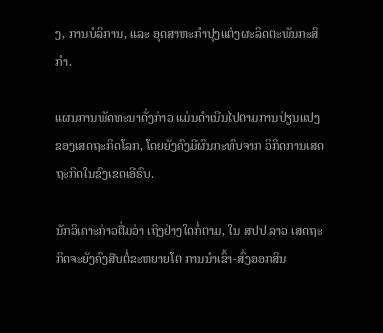ງ, ການບໍລິການ, ແລະ ອຸດສາຫະກຳປຸງແຕ່ງຜະລິດຕະພັນກະສິກຳ.

ແຜນການພັດທະນາດັ່ງກ່າວ ແມ່ນດຳເນີນໄປຕາມການປ່ຽນແປງຂອງເສດຖະກິດໂລກ, ໂດຍຍັງຄົງມີຜົນກະທົບຈາກ ວິກິດການເສດຖະກິດໃນຂົງເຂດເອີຣົບ.

ນັກວິເຄາະກ່າວຕື່ມວ່າ ເຖິງຢ່າງໃດກໍ່ຕາມ, ໃນ ສປປ ລາວ ເສດຖະກິດຈະຍັງຄົງສືບຕໍ່ຂະຫຍາຍໂຕ ການນຳເຂົ້າ-ສົ່ງອອກສິນ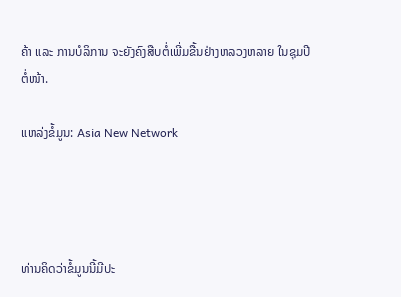ຄ້າ ແລະ ການບໍລິການ ຈະຍັງຄົງສືບຕໍ່ເພີ່ມຂື້ນຢ່າງຫລວງຫລາຍ ໃນຊຸມປີຕໍ່ໜ້າ.

ແຫລ່ງຂໍ້ມູນ: Asia New Network




ທ່ານຄິດວ່າຂໍ້ມູນນີ້ມີປະ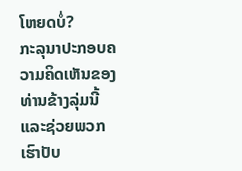ໂຫຍດບໍ່?
ກະລຸນາປະກອບຄວາມຄິດເຫັນຂອງທ່ານຂ້າງລຸ່ມນີ້ ແລະຊ່ວຍພວກເຮົາປັບ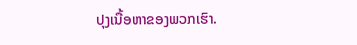ປຸງເນື້ອຫາຂອງພວກເຮົາ.